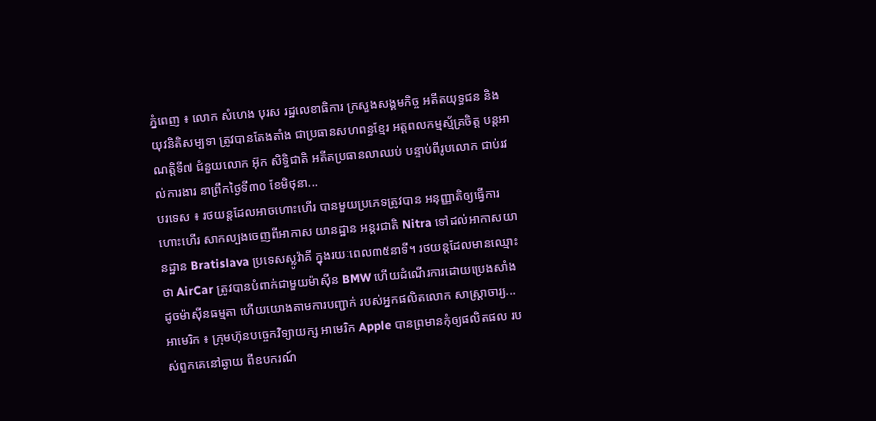ភ្នំពេញ ៖ លោក សំហេង បុរស រដ្ឋលេខាធិការ ក្រសួងសង្គមកិច្ច អតីតយុទ្ធជន និង យុវនិតិសម្បទា ត្រូវបានតែងតាំង ជាប្រធានសហពន្ធខ្មែរ អត្តពលកម្មស្ម័គ្រចិត្ត បន្តអាណត្តិទី៧ ជំនួយលោក អ៊ុក សិទ្ធិជាតិ អតីតប្រធានលាឈប់ បន្ទាប់ពីរូបលោក ជាប់រវល់ការងារ នាព្រឹកថ្ងៃទី៣០ ខែមិថុនា...
បរទេស ៖ រថយន្តដែលអាចហោះហើរ បានមួយប្រភេទត្រូវបាន អនុញ្ញាតិឲ្យធ្វើការហោះហើរ សាកល្បងចេញពីអាកាស យានដ្ឋាន អន្តរជាតិ Nitra ទៅដល់អាកាសយានដ្ឋាន Bratislava ប្រទេសស្លូវ៉ាគី ក្នុងរយៈពេល៣៥នាទី។ រថយន្តដែលមានឈ្មោះថា AirCar ត្រូវបានបំពាក់ជាមួយម៉ាស៊ីន BMW ហើយដំណើរការដោយប្រេងសាំង ដូចម៉ាស៊ីនធម្មតា ហើយយោងតាមការបញ្ជាក់ របស់អ្នកផលិតលោក សាស្ត្រាចារ្យ...
អាមេរិក ៖ ក្រុមហ៊ុនបច្ចេកវិទ្យាយក្ស អាមេរិក Apple បានព្រមានកុំឲ្យផលិតផល របស់ពួកគេនៅឆ្ងាយ ពីឧបករណ៍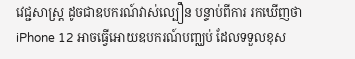វេជ្ជសាស្ត្រ ដូចជាឧបករណ៍វាស់ល្បឿន បន្ទាប់ពីការ រកឃើញថា iPhone 12 អាចធ្វើអោយឧបករណ៍បញ្ឈប់ ដែលទទួលខុស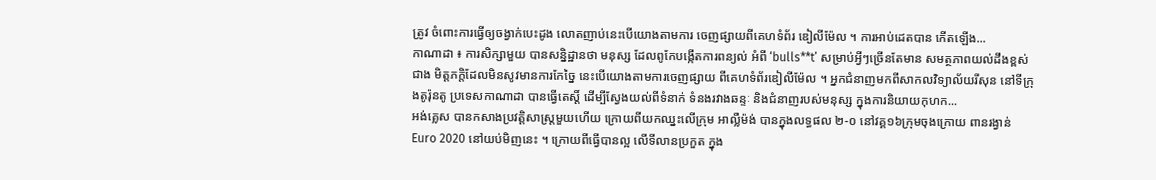ត្រូវ ចំពោះការធ្វើឲ្យចង្វាក់បេះដូង លោតញាប់នេះបើយោងតាមការ ចេញផ្សាយពីគេហទំព័រ ឌៀលីម៉ែល ។ ការអាប់ដេតបាន កើតឡើង...
កាណាដា ៖ ការសិក្សាមួយ បានសន្និដ្ឋានថា មនុស្ស ដែលពូកែបង្កើតការពន្យល់ អំពី ‘bulls**t’ សម្រាប់អ្វីៗច្រើនតែមាន សមត្ថភាពយល់ដឹងខ្ពស់ជាង មិត្តភក្តិដែលមិនសូវមានការកែច្នៃ នេះបើយោងតាមការចេញផ្សាយ ពីគេហទំព័រឌៀលីម៉ែល ។ អ្នកជំនាញមកពីសាកលវិទ្យាល័យរីសុន នៅទីក្រុងតូរ៉ុនតូ ប្រទេសកាណាដា បានធ្វើតេស្តិ៍ ដើម្បីស្វែងយល់ពីទំនាក់ ទំនងរវាងឆន្ទៈ និងជំនាញរបស់មនុស្ស ក្នុងការនិយាយកុហក...
អង់គ្លេស បានកសាងប្រវត្តិសាស្ត្រមួយហើយ ក្រោយពីយកឈ្នះលើក្រុម អាល្លឺម៉ង់ បានក្នុងលទ្ធផល ២-០ នៅវគ្គ១៦ក្រុមចុងក្រោយ ពានរង្វាន់ Euro 2020 នៅយប់មិញនេះ ។ ក្រោយពីធ្វើបានល្អ លើទីលានប្រកួត ក្នុង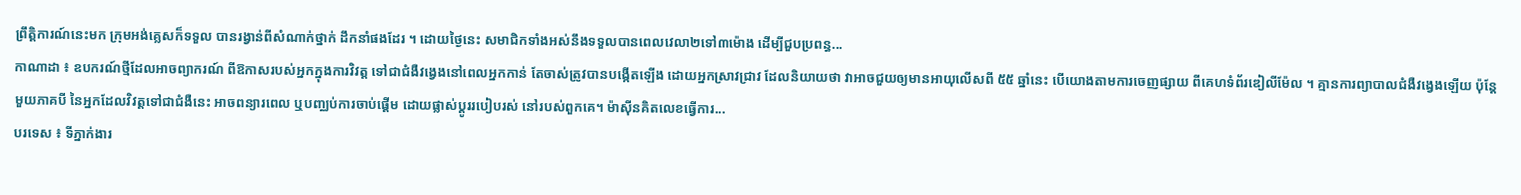ព្រឹត្តិការណ៍នេះមក ក្រុមអង់គ្លេសក៏ទទួល បានរង្វាន់ពីសំណាក់ថ្នាក់ ដឹកនាំផងដែរ ។ ដោយថ្ងៃនេះ សមាជិកទាំងអស់នឹងទទួលបានពេលវេលា២ទៅ៣ម៉ោង ដើម្បីជួបប្រពន្ធ...
កាណាដា ៖ ឧបករណ៍ថ្មីដែលអាចព្យាករណ៍ ពីឱកាសរបស់អ្នកក្នុងការវិវត្ត ទៅជាជំងឺវង្វេងនៅពេលអ្នកកាន់ តែចាស់ត្រូវបានបង្កើតឡើង ដោយអ្នកស្រាវជ្រាវ ដែលនិយាយថា វាអាចជួយឲ្យមានអាយុលើសពី ៥៥ ឆ្នាំនេះ បើយោងតាមការចេញផ្សាយ ពីគេហទំព័រឌៀលីម៉ែល ។ គ្មានការព្យាបាលជំងឺវង្វេងឡើយ ប៉ុន្តែមួយភាគបី នៃអ្នកដែលវិវត្តទៅជាជំងឺនេះ អាចពន្យារពេល ឬបញ្ឈប់ការចាប់ផ្តើម ដោយផ្លាស់ប្តូររបៀបរស់ នៅរបស់ពួកគេ។ ម៉ាស៊ីនគិតលេខធ្វើការ...
បរទេស ៖ ទីភ្នាក់ងារ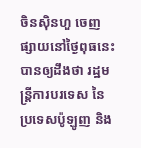ចិនស៊ិនហួ ចេញផ្សាយនៅថ្ងៃពុធនេះ បានឲ្យដឹងថា រដ្ឋមន្ត្រីការបរទេស នៃប្រទេសប៉ូឡូញ និង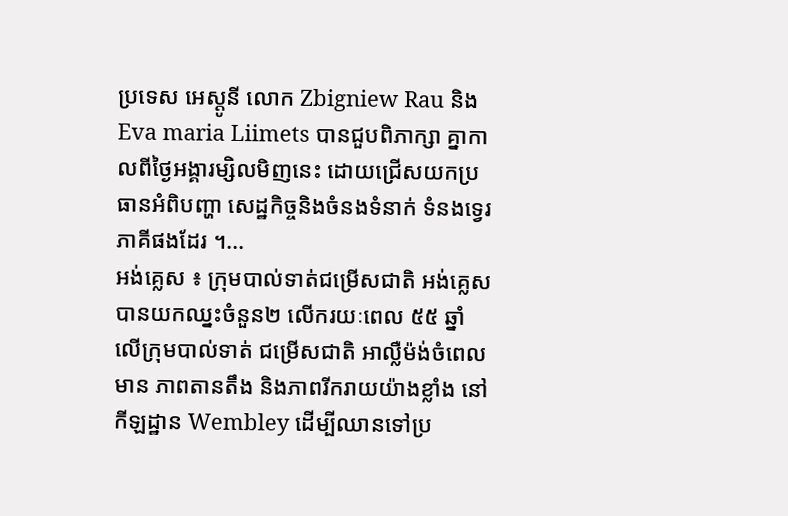ប្រទេស អេស្តូនី លោក Zbigniew Rau និង Eva maria Liimets បានជួបពិភាក្សា គ្នាកាលពីថ្ងៃអង្គារម្សិលមិញនេះ ដោយជ្រើសយកប្រធានអំពិបញ្ហា សេដ្ឋកិច្ចនិងចំនងទំនាក់ ទំនងទ្វេរភាគីផងដែរ ។...
អង់គ្លេស ៖ ក្រុមបាល់ទាត់ជម្រើសជាតិ អង់គ្លេស បានយកឈ្នះចំនួន២ លើករយៈពេល ៥៥ ឆ្នាំលើក្រុមបាល់ទាត់ ជម្រើសជាតិ អាល្លឺម៉ង់ចំពេលមាន ភាពតានតឹង និងភាពរីករាយយ៉ាងខ្លាំង នៅកីឡដ្ឋាន Wembley ដើម្បីឈានទៅប្រ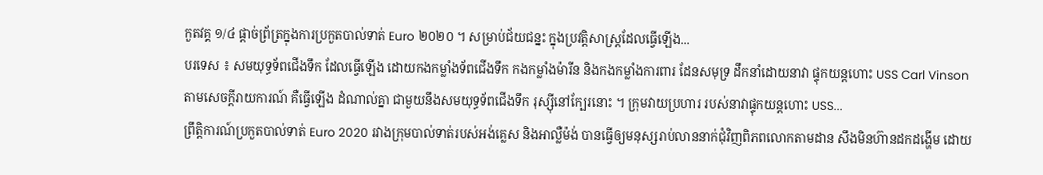កួតវគ្គ ១/៤ ផ្តាច់ព្រ័ត្រក្នុងការប្រកួតបាល់ទាត់ Euro ២០២០ ។ សម្រាប់ជ័យជន្នះ ក្នុងប្រវត្តិសាស្រ្តដែលធ្វើឡើង...
បរទេស ៖ សមយុទ្ធទ័ពជើងទឹក ដែលធ្វើឡើង ដោយកងកម្លាំងទ័ពជើងទឹក កងកម្លាំងម៉ារីន និងកងកម្លាំងការពារ ដែនសមុទ្រ ដឹកនាំដោយនាវា ផ្ទុកយន្តហោះ USS Carl Vinson តាមសេចក្តីរាយការណ៍ គឺធ្វើឡើង ដំណាល់គ្នា ជាមួយនឹងសមយុទ្ធទ័ពជើងទឹក រុស្ស៊ីនៅក្បែរនោះ ។ ក្រុមវាយប្រហារ របស់នាវាផ្ទុកយន្តហោះ USS...
ព្រឹត្តិការណ៍ប្រកួតបាល់ទាត់ Euro 2020 រវាងក្រុមបាល់ទាត់របស់អង់គ្លេស និងអាល្លឺម៉ង់ បានធ្វើឲ្យមនុស្សរាប់លាននាក់ជុំវិញពិភពលោកតាមដាន សឹងមិនហ៊ានដកដង្ហើម ដោយ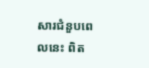សារជំនួបពេលនេះ ពិត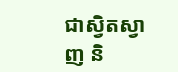ជាស្វិតស្វាញ និ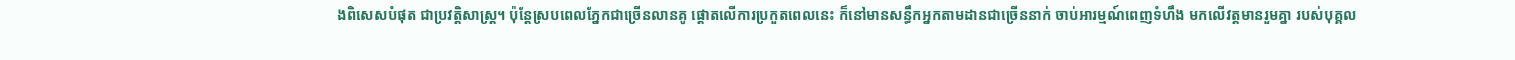ងពិសេសបំផុត ជាប្រវត្តិសាស្ត្រ។ ប៉ុន្តែស្របពេលភ្នែកជាច្រើនលានគូ ផ្ដោតលើការប្រកួតពេលនេះ ក៏នៅមានសន្ធឹកអ្នកតាមដានជាច្រើននាក់ ចាប់អារម្មណ៍ពេញទំហឹង មកលើវត្តមានរួមគ្នា របស់បុគ្គល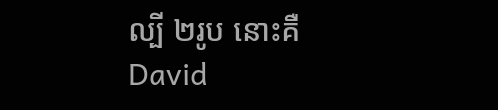ល្បី ២រូប នោះគឺ David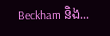Beckham និង...